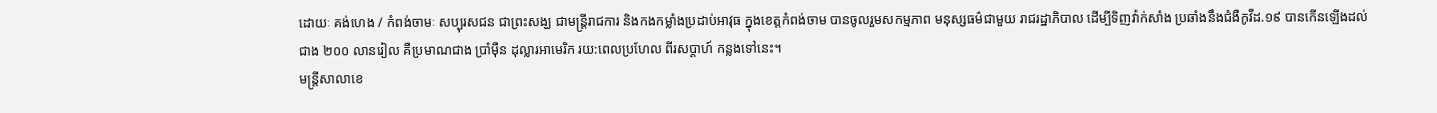ដោយៈ គង់ហេង / កំពង់ចាមៈ សប្បុរសជន ជាព្រះសង្ឃ ជាមន្ត្រីរាជការ និងកងកម្លាំងប្រដាប់អាវុធ ក្នុងខេត្តកំពង់ចាម បានចូលរួមសកម្មភាព មនុស្សធម៌ជាមួយ រាជរដ្ឋាភិបាល ដើម្បីទិញវ៉ាក់សាំង ប្រឆាំងនឹងជំងឺកូវីដ.១៩ បានកើនឡើងដល់ជាង ២០០ លានរៀល គឺប្រមាណជាង ប្រាំម៉ឺន ដុល្លារអាមេរិក រយ:ពេលប្រហែល ពីរសប្តាហ៍ កន្លងទៅនេះ។
មន្ត្រីសាលាខេ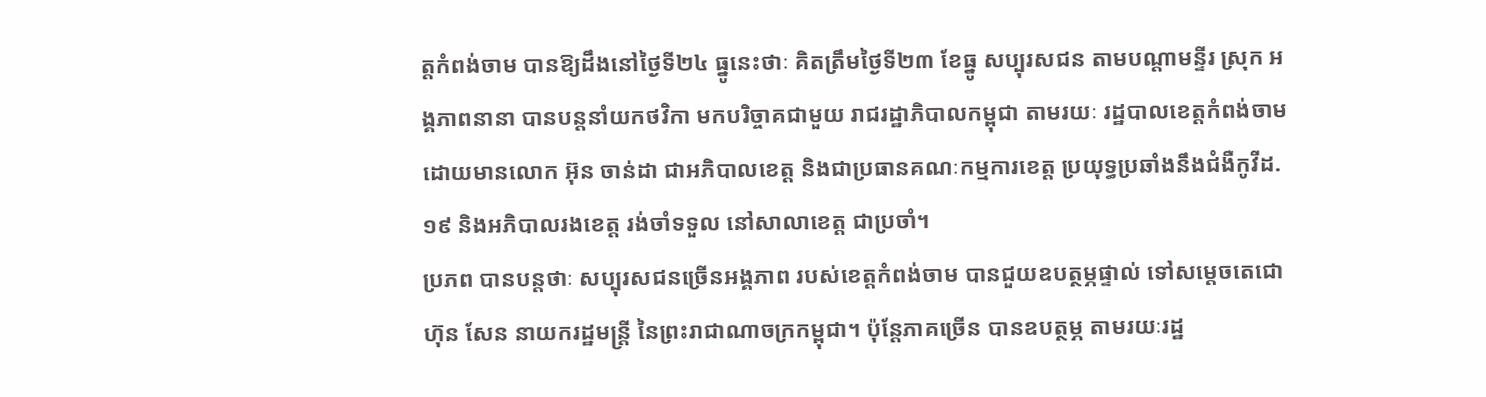ត្តកំពង់ចាម បានឱ្យដឹងនៅថ្ងៃទី២៤ ធ្នូនេះថាៈ គិតត្រឹមថ្ងៃទី២៣ ខែធ្នូ សប្បុរសជន តាមបណ្តាមន្ទីរ ស្រុក អង្គភាពនានា បានបន្តនាំយកថវិកា មកបរិច្ចាគជាមួយ រាជរដ្ឋាភិបាលកម្ពុជា តាមរយៈ រដ្ឋបាលខេត្តកំពង់ចាម ដោយមានលោក អ៊ុន ចាន់ដា ជាអភិបាលខេត្ត និងជាប្រធានគណៈកម្មការខេត្ត ប្រយុទ្ធប្រឆាំងនឹងជំងឺកូវីដ.១៩ និងអភិបាលរងខេត្ត រង់ចាំទទួល នៅសាលាខេត្ត ជាប្រចាំ។
ប្រភព បានបន្តថាៈ សប្បុរសជនច្រើនអង្គភាព របស់ខេត្តកំពង់ចាម បានជួយឧបត្ថម្ភផ្ទាល់ ទៅសម្តេចតេជោ ហ៊ុន សែន នាយករដ្ឋមន្ត្រី នៃព្រះរាជាណាចក្រកម្ពុជា។ ប៉ុន្តែភាគច្រើន បានឧបត្ថម្ភ តាមរយៈរដ្ឋ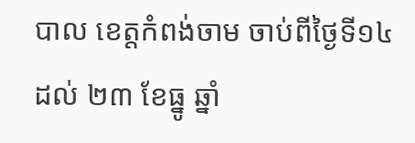បាល ខេត្តកំពង់ចាម ចាប់ពីថ្ងៃទី១៤ ដល់ ២៣ ខែធ្នូ ឆ្នាំ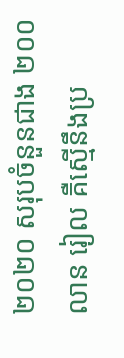២០២០ សរុបចំនួនជាង ២០០លាន រៀល គឺស្មើនឹងប្រ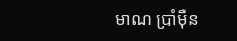មាណ ប្រាំម៉ឺន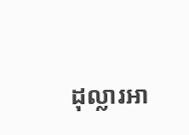ដុល្លារអា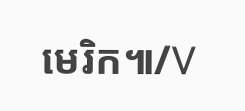មេរិក៕/V